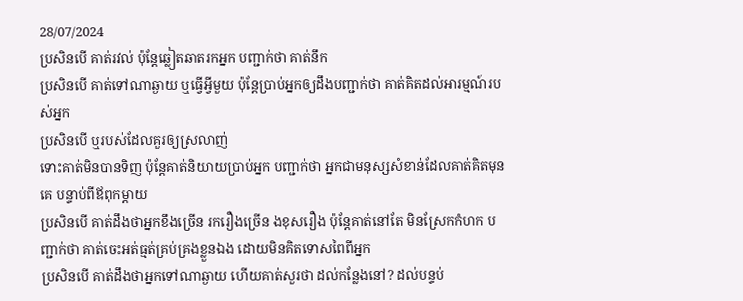28/07/2024
ប្រសិនបើ គាត់រវល់ ប៉ុន្តែឆ្លៀតឆាតរកអ្នក បញ្ជាក់ថា គាត់នឹក
ប្រសិនបើ គាត់ទៅណាឆ្ងាយ ឬធ្វើអ្វីមួយ ប៉ុន្តែប្រាប់អ្នកឲ្យដឹងបញ្ជាក់ថា គាត់គិតដល់អារម្មណ៍របស់អ្នក
ប្រសិនបើ ឬរបស់ដែលគួរឲ្យស្រលាញ់
ទោះគាត់មិនបានទិញ ប៉ុន្តែគាត់និយាយប្រាប់អ្នក បញ្ជាក់ថា អ្នកជាមនុស្សសំខាន់ដែលគាត់គិតមុនគេ បន្ទាប់ពីឪពុកម្តាយ
ប្រសិនបើ គាត់ដឹងថាអ្នកខឹងច្រើន រករឿងច្រើន ងខុសរឿង ប៉ុន្តែគាត់នៅតែ មិនស្រែកកំហក បញ្ជាក់ថា គាត់ចេះអត់ធ្មត់គ្រប់គ្រងខ្លួនឯង ដោយមិនគិតទោសពៃពីអ្នក
ប្រសិនបើ គាត់ដឹងថាអ្នកទៅណាឆ្ងាយ ហើយគាត់សួរថា ដល់កន្លែងនៅ? ដល់បន្ទប់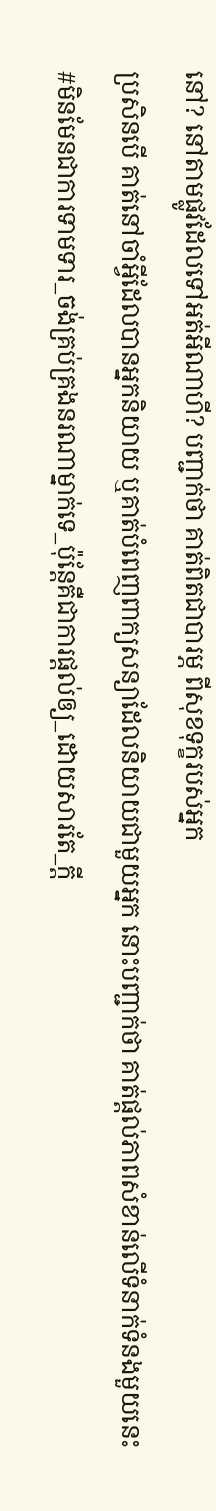នៅ? នៅតាមផ្លូវដែលទៅអត់អីណាហី? បញ្ជាក់ថា គាត់ពិតជាបារម្ភ ពីសុខទុក្ខរបស់អ្នក
ប្រសិនបើ គាត់នៅចាំអ្វីដែលបានអ្នកនិយាយ ឬគាត់បំពេញពាក្យសន្យាដែលនិយាយជាមួយអ្នក នោះបញ្ជាក់ថា គាត់ផ្តល់ភាពសំខាន់លើទំនាក់ទំនងមួយនេះ
#មិនមែនជាការទាមទារ_ចង់គ្រប់គ្រងនរណាម្នាក់ទេ_ប៉ុន្តែគឺជាការផ្តល់ឲ្យ_ដោយសារតែ_ក្តី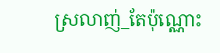ស្រលាញ់_តែប៉ុណ្ណោះ